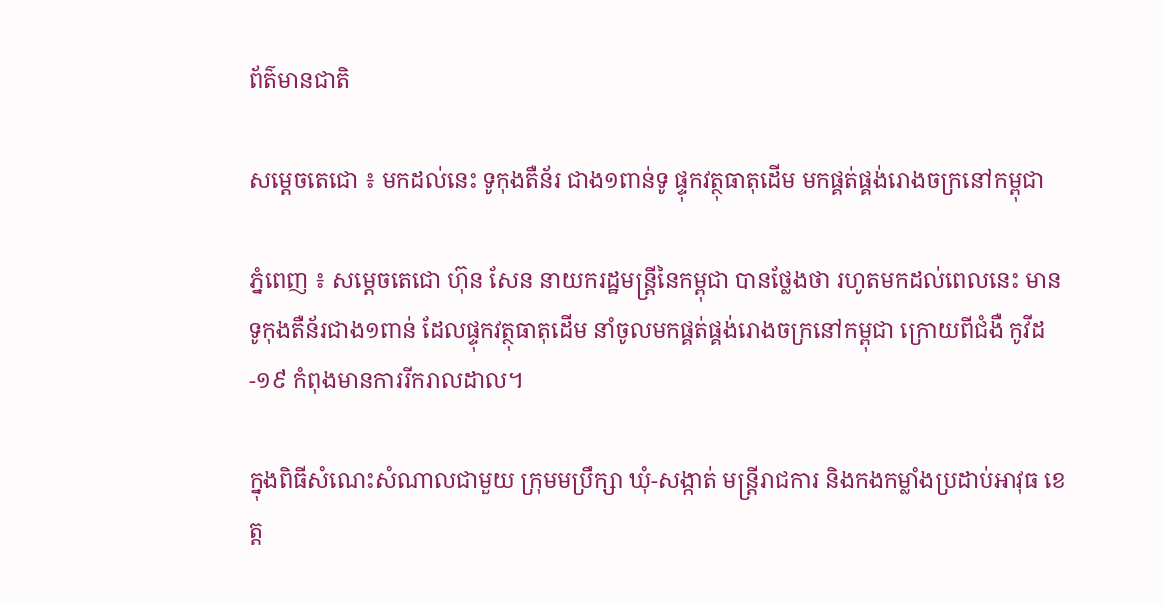ព័ត៌មានជាតិ

សម្ដេចតេជោ ៖ មកដល់នេះ ទូកុងតឺន័រ ជាង១ពាន់ទូ ផ្ទុកវត្ថុធាតុដើម មកផ្គត់ផ្គង់រោងចក្រនៅកម្ពុជា

ភ្នំពេញ ៖ សម្ដេចតេជោ ហ៊ុន សែន នាយករដ្ឋមន្ដ្រីនៃកម្ពុជា បានថ្លែងថា រហូតមកដល់ពេលនេះ មានទូកុងតឺន័រជាង១ពាន់ ដែលផ្ទុកវត្ថុធាតុដើម នាំចូលមកផ្គត់ផ្គង់រោងចក្រនៅកម្ពុជា ក្រោយពីជំងឺ កូវីដ-១៩ កំពុងមានការរីករាលដាល។

ក្នុងពិធីសំណេះសំណាលជាមួយ ក្រុមមប្រឹក្សា ឃុំ-សង្កាត់ មន្រ្តីរាជការ និងកងកម្លាំងប្រដាប់អាវុធ ខេត្ត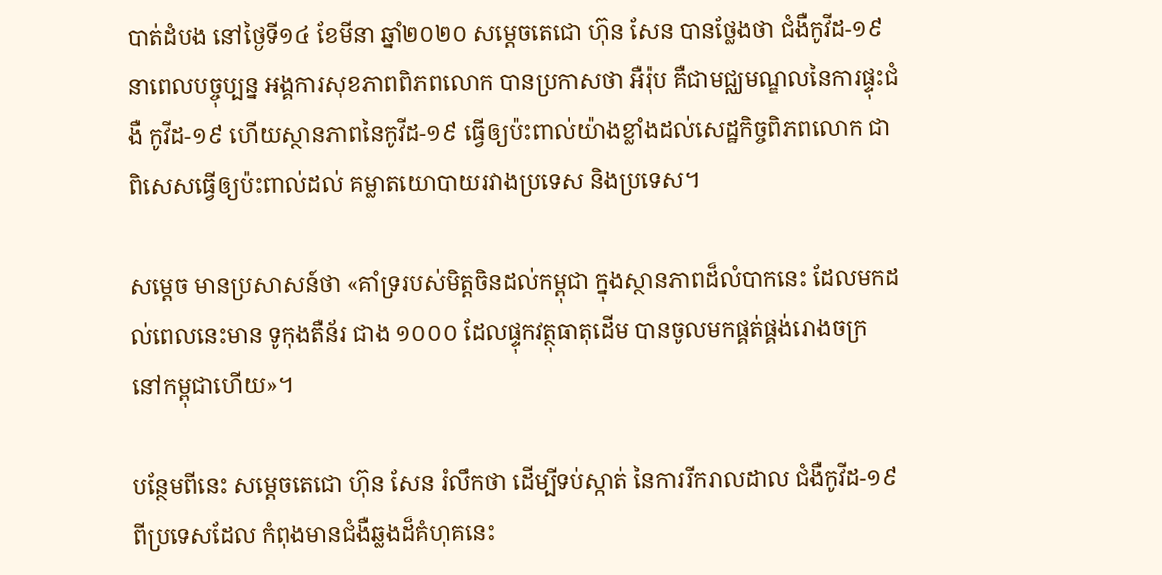បាត់ដំបង នៅថ្ងៃទី១៤ ខែមីនា ឆ្នាំ២០២០ សម្តេចតេជោ ហ៊ុន សែន បានថ្លែងថា ជំងឺកូវីដ-១៩ នាពេលបច្ចុប្បន្ន អង្គការសុខភាពពិភពលោក បានប្រកាសថា អឺរ៉ុប គឺជាមជ្ឈមណ្ឌលនៃការផ្ទុះជំងឺ កូវីដ-១៩ ហើយស្ថានភាពនៃកូវីដ-១៩ ធ្វើឲ្យប៉ះពាល់យ៉ាងខ្លាំងដល់សេដ្ឋកិច្ចពិភពលោក ជាពិសេសធ្វើឲ្យប៉ះពាល់ដល់ គម្លាតយោបាយរវាងប្រទេស និងប្រទេស។

សម្ដេច មានប្រសាសន៍ថា «គាំទ្ររបស់មិត្តចិនដល់កម្ពុជា ក្នុងស្ថានភាពដ៏លំបាកនេះ ដែលមកដល់ពេលនេះមាន ទូកុងតឺន័រ ជាង ១០០០ ដែលផ្ទុកវត្ថុធាតុដើម បានចូលមកផ្គត់ផ្គង់រោងចក្រ នៅកម្ពុជាហើយ»។

បន្ថែមពីនេះ សម្ដេចតេជោ ហ៊ុន សែន រំលឹកថា ដើម្បីទប់ស្កាត់ នៃការរីករាលដាល ជំងឺកូវីដ-១៩ ពីប្រទេសដែល កំពុងមានជំងឺឆ្លងដ៏គំហុគនេះ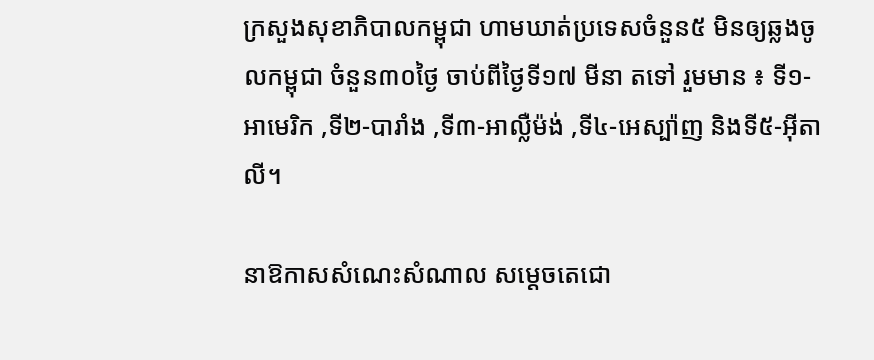ក្រសួងសុខាភិបាលកម្ពុជា ហាមឃាត់ប្រទេសចំនួន៥ មិនឲ្យឆ្លងចូលកម្ពុជា ចំនួន៣០ថ្ងៃ ចាប់ពីថ្ងៃទី១៧ មីនា តទៅ រួមមាន ៖ ទី១-អាមេរិក ,ទី២-បារាំង ,ទី៣-អាល្លឺម៉ង់ ,ទី៤-អេស្ប៉ាញ និងទី៥-អ៊ីតាលី។

នាឱកាសសំណេះសំណាល សម្ដេចតេជោ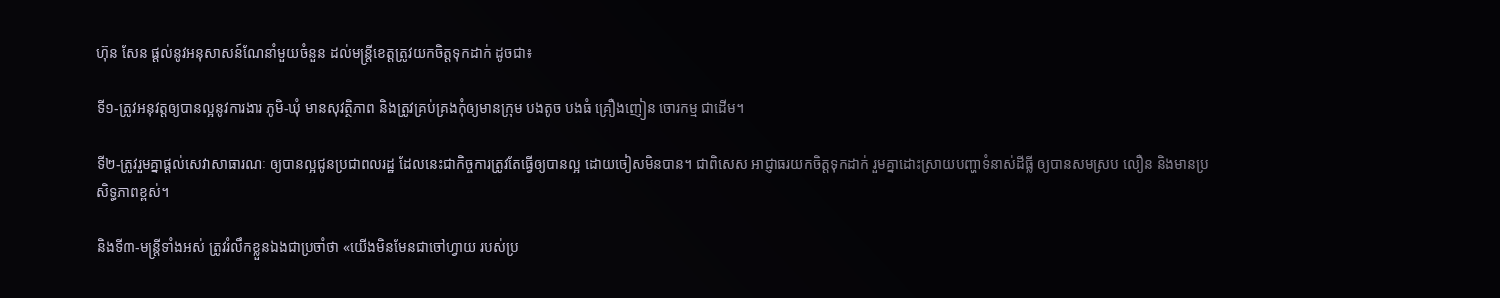ហ៊ុន សែន ផ្ដល់នូវអនុសាសន៍ណែនាំមួយចំនួន ដល់មន្ត្រីខេត្តត្រូវយកចិត្តទុកដាក់ ដូចជា៖

ទី១-ត្រូវអនុវត្តឲ្យបានល្អនូវការងារ ភូមិ-ឃុំ មានសុវត្ថិភាព និងត្រូវគ្រប់គ្រងកុំឲ្យមានក្រុម បងតូច បងធំ គ្រឿងញៀន ចោរកម្ម ជាដើម។

ទី២-ត្រូវរួមគ្នាផ្ដល់សេវាសាធារណៈ ឲ្យបានល្អជូនប្រជាពលរដ្ឋ ដែលនេះជាកិច្ចការត្រូវតែធ្វើឲ្យបានល្អ ដោយចៀសមិនបាន។ ជាពិសេស អាជ្ញាធរយកចិត្តទុកដាក់ រួមគ្នាដោះស្រាយបញ្ហាទំនាស់ដីធ្លី ឲ្យបានសមស្រប លឿន និងមានប្រសិទ្ធភាពខ្ពស់។

និងទី៣-មន្ត្រីទាំងអស់ ត្រូវរំលឹកខ្លួនឯងជាប្រចាំថា «យើងមិនមែនជាចៅហ្វាយ របស់ប្រ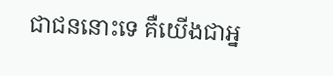ជាជននោះទេ គឺយើងជាអ្ន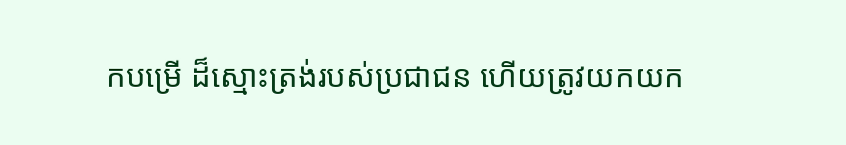កបម្រើ ដ៏ស្មោះត្រង់របស់ប្រជាជន ហើយត្រូវយកយក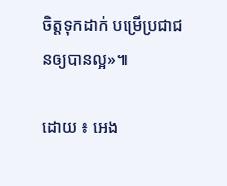ចិត្តទុកដាក់ បម្រើប្រជាជនឲ្យបានល្អ»៕

ដោយ ៖ អេង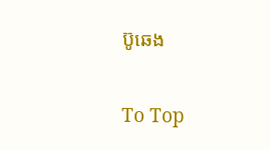ប៊ូឆេង

To Top